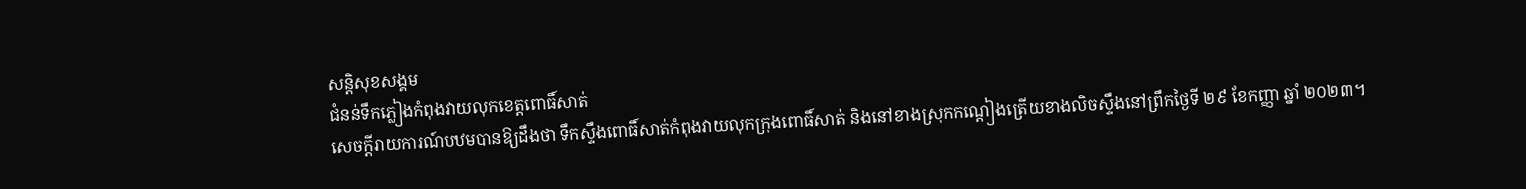សន្តិសុខសង្គម
ជំនន់ទឹកភ្លៀងកំពុងវាយលុកខេត្តពោធិ៍សាត់
សេចក្ដីរាយការណ៍បឋមបានឱ្យដឹងថា ទឹកស្ទឹងពោធិ៍សាត់កំពុងវាយលុកក្រុងពោធិ៍សាត់ និងនៅខាងស្រុកកណ្ដៀងត្រើយខាងលិចស្ទឹងនៅព្រឹកថ្ងៃទី ២៩ ខែកញ្ញា ឆ្នាំ ២០២៣។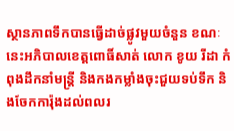ស្ថានភាពទឹកបានធ្វើដាច់ផ្លូវមួយចំនួន ខណៈនេះអភិបាលខេត្តពោធិ៍សាត់ លោក ខូយ រីដា កំពុងដឹកនាំមន្រ្តី និងកងកម្លាំងចុះជួយទប់ទឹក និងចែកការ៉ុងដល់ពលរ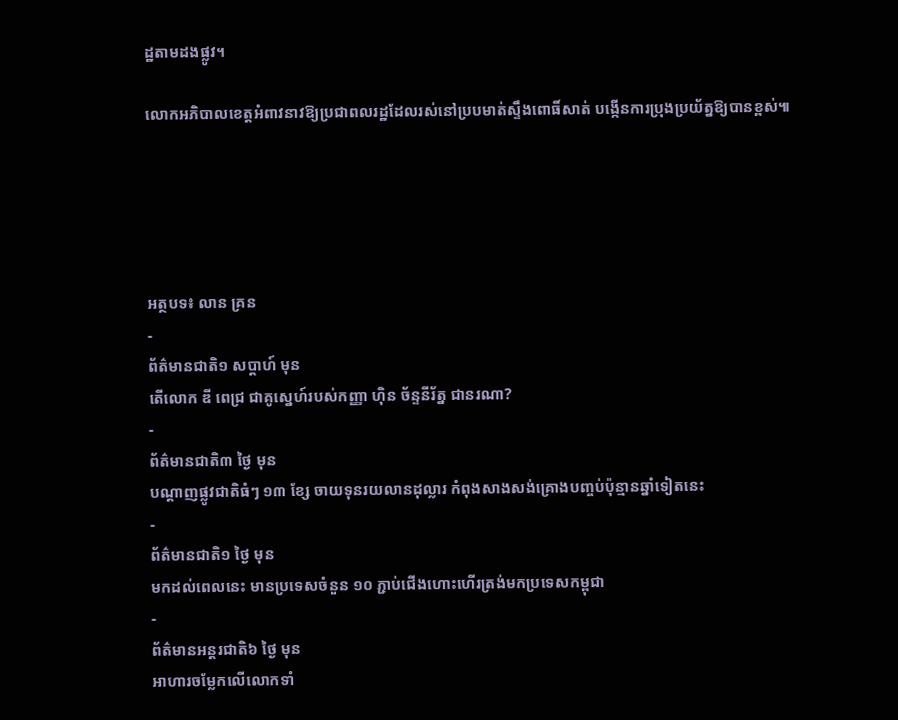ដ្ឋតាមដងផ្លូវ។

លោកអភិបាលខេត្តអំពាវនាវឱ្យប្រជាពលរដ្ឋដែលរស់នៅប្របមាត់ស្ទឹងពោធិ៍សាត់ បង្កើនការប្រុងប្រយ័ត្នឱ្យបានខ្ពស់៕





អត្ថបទ៖ លាន គ្រន
-
ព័ត៌មានជាតិ១ សប្តាហ៍ មុន
តើលោក ឌី ពេជ្រ ជាគូស្នេហ៍របស់កញ្ញា ហ៊ិន ច័ន្ទនីរ័ត្ន ជានរណា?
-
ព័ត៌មានជាតិ៣ ថ្ងៃ មុន
បណ្តាញផ្លូវជាតិធំៗ ១៣ ខ្សែ ចាយទុនរយលានដុល្លារ កំពុងសាងសង់គ្រោងបញ្ចប់ប៉ុន្មានឆ្នាំទៀតនេះ
-
ព័ត៌មានជាតិ១ ថ្ងៃ មុន
មកដល់ពេលនេះ មានប្រទេសចំនួន ១០ ភ្ជាប់ជើងហោះហើរត្រង់មកប្រទេសកម្ពុជា
-
ព័ត៌មានអន្ដរជាតិ៦ ថ្ងៃ មុន
អាហារចម្លែកលើលោកទាំ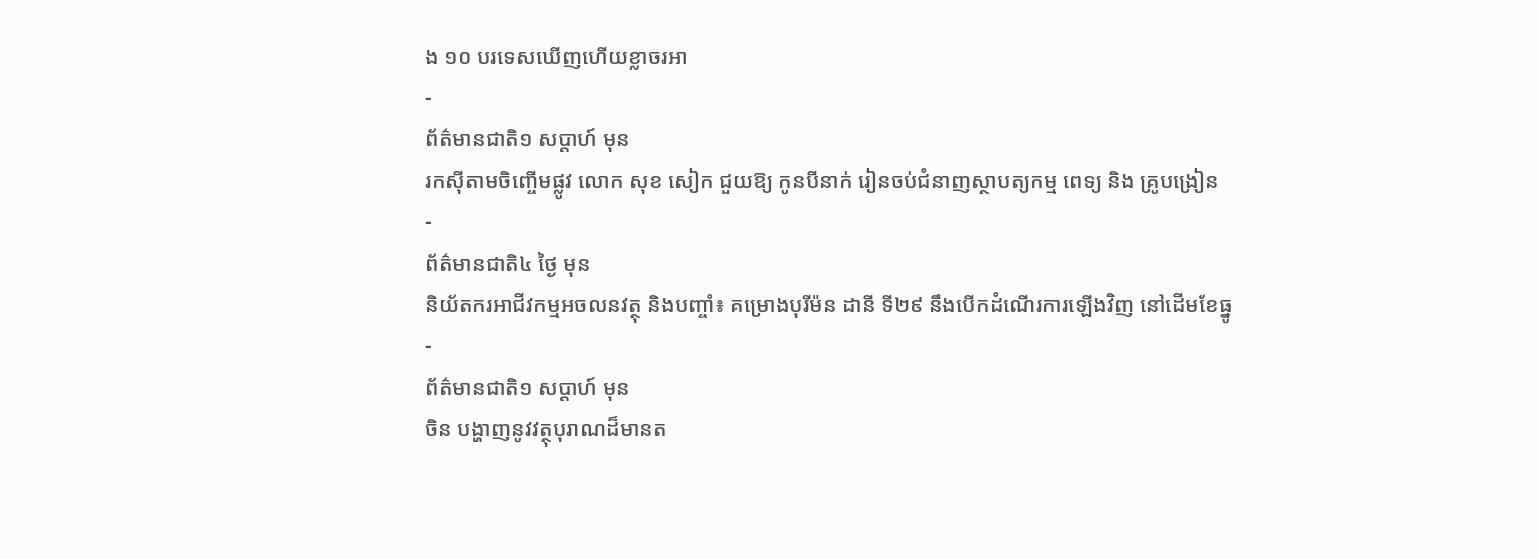ង ១០ បរទេសឃើញហើយខ្លាចរអា
-
ព័ត៌មានជាតិ១ សប្តាហ៍ មុន
រកស៊ីតាមចិញ្ចើមផ្លូវ លោក សុខ សៀក ជួយឱ្យ កូនបីនាក់ រៀនចប់ជំនាញស្ថាបត្យកម្ម ពេទ្យ និង គ្រូបង្រៀន
-
ព័ត៌មានជាតិ៤ ថ្ងៃ មុន
និយ័តករអាជីវកម្មអចលនវត្ថុ និងបញ្ចាំ៖ គម្រោងបុរីម៉ន ដានី ទី២៩ នឹងបើកដំណើរការឡើងវិញ នៅដើមខែធ្នូ
-
ព័ត៌មានជាតិ១ សប្តាហ៍ មុន
ចិន បង្ហាញនូវវត្ថុបុរាណដ៏មានត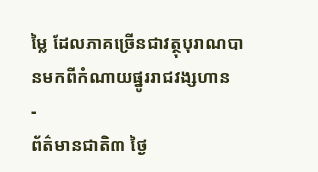ម្លៃ ដែលភាគច្រើនជាវត្ថុបុរាណបានមកពីកំណាយផ្នូររាជវង្សហាន
-
ព័ត៌មានជាតិ៣ ថ្ងៃ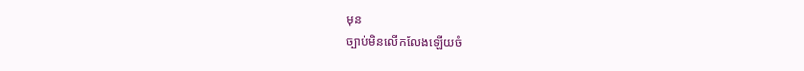មុន
ច្បាប់មិនលើកលែងឡើយចំ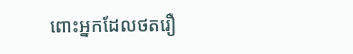ពោះអ្នកដែលថតរឿ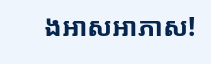ងអាសអាភាស!